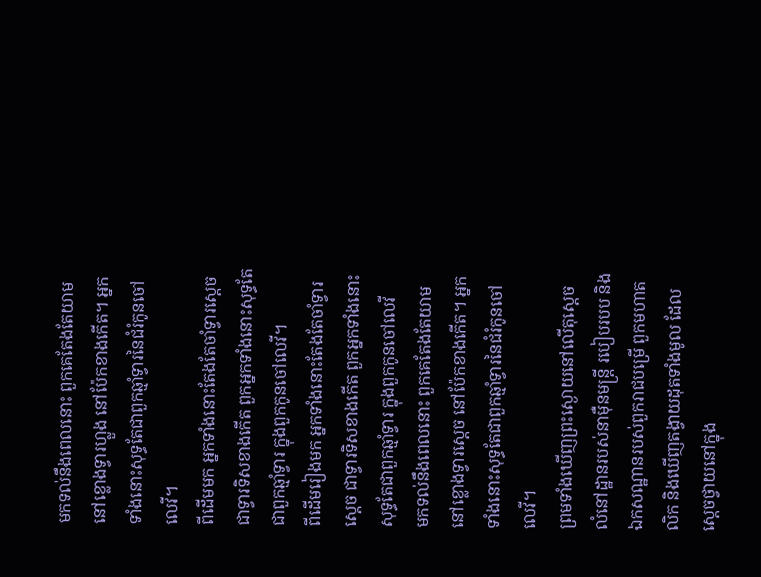មកទល់នឹងពេលនោះ ពួកគេតែងតែយាមនៅខ្លោងទ្វារហ្លួង នៅប៉ែកខាងកើត។ អ្នកទាំងនោះសុទ្ធតែជាពួកឆ្មាំទ្វារនៃជំរំកូនចៅលេវី។
ពីដើមមក អ្នកទាំងនោះតែងតែចាំទ្វារស្តេច ជាទ្វារទិសខាងកើត ពួកអ្នកទាំងនោះសុទ្ធតែជាពួកឆ្មាំទ្វារ ក្នុងពួកកូនចៅលេវី។
ពីដើមរៀងមក អ្នកទាំងនោះតែងតែចាំទ្វារស្តេច ជាទ្វារទិសខាងកើត ពួកអ្នកទាំងនោះសុទ្ធតែជាពួកឆ្មាំទ្វារ ក្នុងពួកកូនចៅលេវី
មកទល់នឹងពេលនោះ ពួកគេតែងតែយាមនៅខ្លោងទ្វារស្តេច នៅប៉ែកខាងកើត។ អ្នកទាំងនោះសុទ្ធតែជាពួកឆ្មាំទ្វារនៃជំរំកូនចៅលេវី។
ព្រមទាំងឃើញព្រះស្ងោយនៅលើតុស្ដេច លំនៅដ្ឋានរបស់នាម៉ឺនមន្ត្រី របៀបរបប និងឯកសណ្ឋានរបស់ពួករាជបម្រើ ពួកមហាតលិក និងឃើញតង្វាយដុតទាំងមូល ដែលស្ដេចថ្វាយនៅក្នុង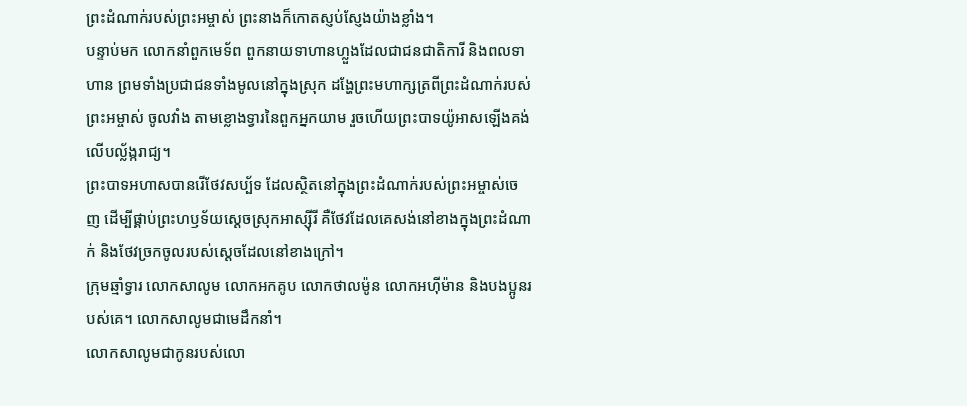ព្រះដំណាក់របស់ព្រះអម្ចាស់ ព្រះនាងក៏កោតស្ញប់ស្ញែងយ៉ាងខ្លាំង។
បន្ទាប់មក លោកនាំពួកមេទ័ព ពួកនាយទាហានហ្លួងដែលជាជនជាតិការី និងពលទាហាន ព្រមទាំងប្រជាជនទាំងមូលនៅក្នុងស្រុក ដង្ហែព្រះមហាក្សត្រពីព្រះដំណាក់របស់ព្រះអម្ចាស់ ចូលវាំង តាមខ្លោងទ្វារនៃពួកអ្នកយាម រួចហើយព្រះបាទយ៉ូអាសឡើងគង់លើបល្ល័ង្ករាជ្យ។
ព្រះបាទអហាសបានរើថែវសប្ប័ទ ដែលស្ថិតនៅក្នុងព្រះដំណាក់របស់ព្រះអម្ចាស់ចេញ ដើម្បីផ្គាប់ព្រះហឫទ័យស្ដេចស្រុកអាស្ស៊ីរី គឺថែវដែលគេសង់នៅខាងក្នុងព្រះដំណាក់ និងថែវច្រកចូលរបស់ស្ដេចដែលនៅខាងក្រៅ។
ក្រុមឆ្មាំទ្វារ លោកសាលូម លោកអកគូប លោកថាលម៉ូន លោកអហ៊ីម៉ាន និងបងប្អូនរបស់គេ។ លោកសាលូមជាមេដឹកនាំ។
លោកសាលូមជាកូនរបស់លោ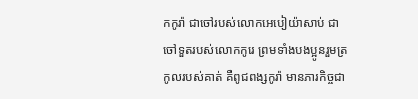កកូរ៉ា ជាចៅរបស់លោកអេបៀយ៉ាសាប់ ជាចៅទួតរបស់លោកកូរេ ព្រមទាំងបងប្អូនរួមត្រកូលរបស់គាត់ គឺពូជពង្សកូរ៉ា មានភារកិច្ចជា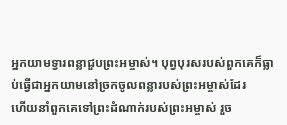អ្នកយាមទ្វារពន្លាជួបព្រះអម្ចាស់។ បុព្វបុរសរបស់ពួកគេក៏ធ្លាប់ធ្វើជាអ្នកយាមនៅច្រកចូលពន្លារបស់ព្រះអម្ចាស់ដែរ
ហើយនាំពួកគេទៅព្រះដំណាក់របស់ព្រះអម្ចាស់ រួច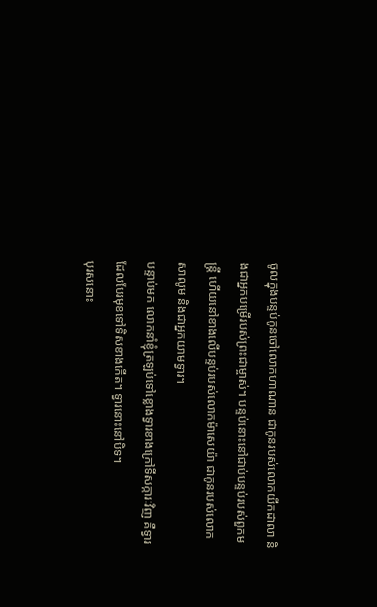ចូលក្នុងបន្ទប់កូនចៅលោកហាណាន ជាកូនរបស់លោកយីកដាលា និងជាអ្នកបម្រើរបស់ព្រះជាម្ចាស់។ បន្ទប់នោះនៅជាប់បន្ទប់របស់ពួកមន្ត្រី ហើយនៅខាងលើបន្ទប់របស់លោកម៉ាសេយ៉ា ជាកូនរបស់លោកសាលូម និងជាអ្នកយាមទ្វារ។
បន្ទាប់មក លោកនាំខ្ញុំត្រឡប់ទៅខ្លោងទ្វារខាងក្រៅទីសក្ការៈវិញ គឺទ្វារដែលបែរមុខទៅទិសខាងកើត។ ទ្វារនោះនៅបិទ។
បុរសនោះ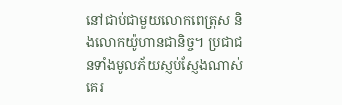នៅជាប់ជាមួយលោកពេត្រុស និងលោកយ៉ូហានជានិច្ច។ ប្រជាជនទាំងមូលភ័យស្ញប់ស្ញែងណាស់ គេរ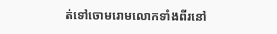ត់ទៅចោមរោមលោកទាំងពីរនៅ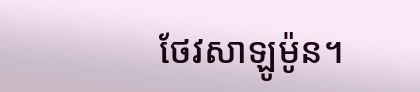ថែវសាឡូម៉ូន។